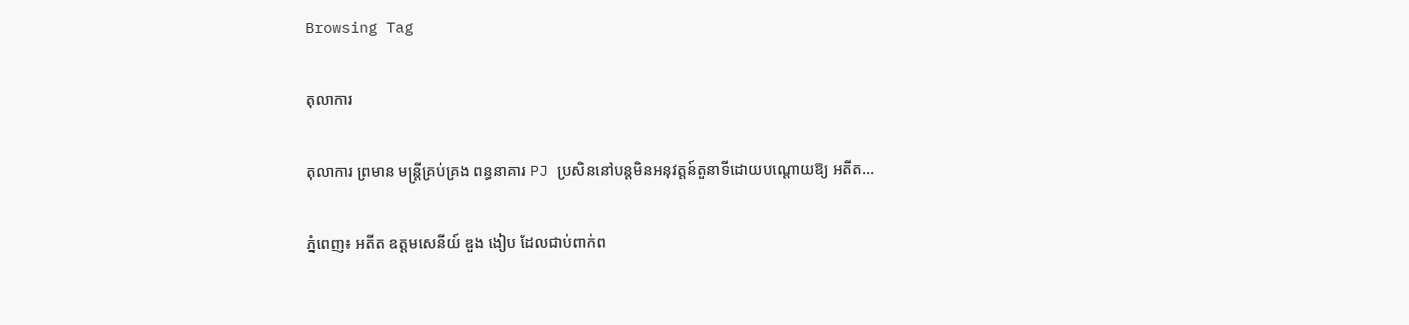Browsing Tag

តុលាការ

តុលាការ ព្រមាន មន្ត្រីគ្រប់គ្រង ពន្ធនាគារ PJ ប្រសិននៅបន្តមិនអនុវត្តន៍តួនាទីដោយបណ្តោយឱ្យ អតីត…

ភ្នំពេញ៖ អតីត ឧត្តមសេនីយ៍ ឌួង ងៀប ដែលជាប់ពាក់ព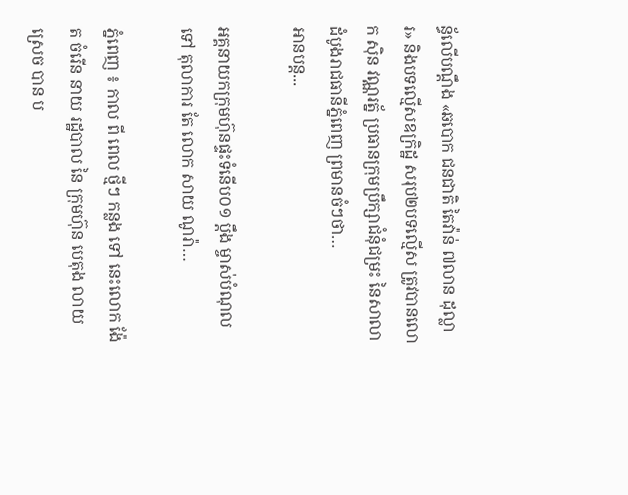ន្ធ័លើបណ្តឹង «ឆបោក ជនជាតិ តៃវ៉ាន់ ៧លាន ដុល្លារ» និងបទល្មើសឧក្រិដ្ឋ សរុប២បទល្មើស ត្រូវបានលោក ស៊ិន វណ្ណរត្ន័ ប្រធានក្រុមប្រឹក្សាជំនុំជម្រះ នៃសាលាដំបូងរាជធានីភ្នំពេញ ព្រមានចំៗថា…
អានបន្ត...

អគ្គនាយកក្រុមហ៊ុនផ្ទះទំនើប០១ ប្ដឹង ម្ចាស់បំណុលទៅ តុលាការ តែ លោក សាយ ណូរ៉ា…

ភ្នំពេញ ៖ កាល ពី ពេល ថ្មីៗ កន្លង ទៅ នេះលោក ង៉ែត ចំរើន នាយ រដ្ឋបាល នៃ ក្រុមហ៊ុន បេតុង លាយ ស្រេច បាន ប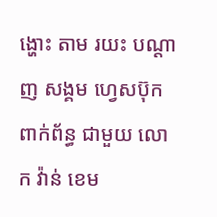ង្ហោះ តាម រយះ បណ្តាញ សង្គម ហ្វេសប៊ុក ពាក់ព័ន្ធ ជាមួយ លោក វ៉ាន់ ខេម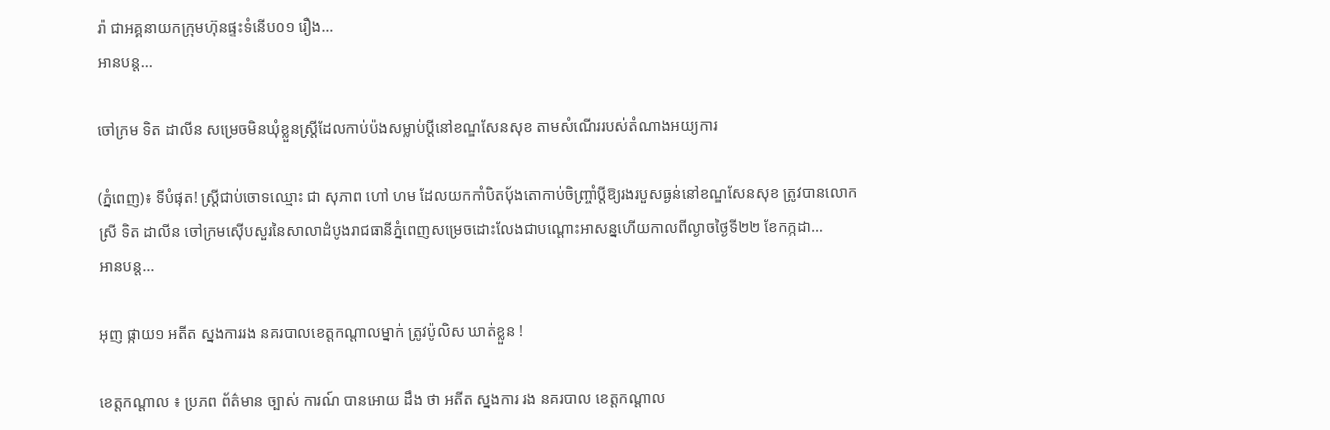រ៉ា ជាអគ្គនាយកក្រុមហ៊ុនផ្ទះទំនើប០១ រឿង…
អានបន្ត...

ចៅក្រម ទិត ដាលីន សម្រេចមិនឃុំខ្លួនស្ត្រីដែលកាប់ប៉ងសម្លាប់ប្ដីនៅខណ្ឌសែនសុខ តាមសំណើររបស់តំណាងអយ្យការ

(ភ្នំពេញ)៖ ទីបំផុត! ស្ត្រីជាប់ចោទឈ្មោះ ជា សុភាព ហៅ ហម ដែលយកកាំបិតប៉័ងតោកាប់ចិញ្ច្រាំប្តីឱ្យរងរបួសធ្ងន់នៅខណ្ឌសែនសុខ ត្រូវបានលោកស្រី ទិត ដាលីន ចៅក្រមស៊ើបសួរនៃសាលាដំបូងរាជធានីភ្នំពេញសម្រេចដោះលែងជាបណ្ដោះអាសន្នហើយកាលពីល្ងាចថ្ងៃទី២២ ខែកក្កដា…
អានបន្ត...

អុញ ផ្កាយ១ អតីត ស្នងការរង នគរបាលខេត្តកណ្តាលម្នាក់ ត្រូវប៉ូលិស ឃាត់ខ្លួន !

ខេត្តកណ្តាល ៖ ប្រភព ព័ត៌មាន ច្បាស់ ការណ៍ បានអោយ ដឹង ថា អតីត ស្នងការ រង នគរបាល ខេត្តកណ្តាល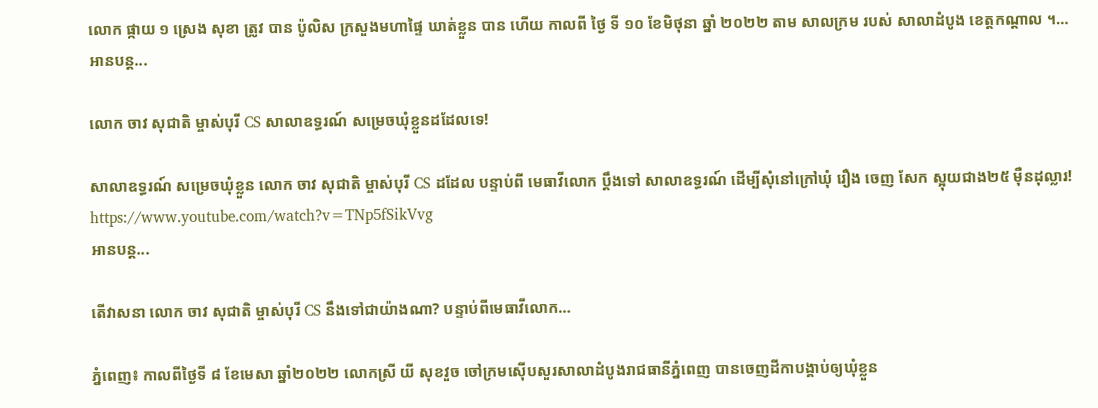លោក ផ្កាយ ១ ស្រេង សុខា ត្រូវ បាន ប៉ូលិស ក្រសួងមហាផ្ទៃ ឃាត់ខ្លួន បាន ហើយ កាលពី ថ្ងៃ ទី ១០ ខែមិថុនា ឆ្នាំ ២០២២ តាម សាលក្រម របស់ សាលាដំបូង ខេត្តកណ្តាល ។…
អានបន្ត...

លោក ចាវ សុជាតិ ម្ចាស់បុរី CS សាលាឧទ្ធរណ៍ សម្រេចឃុំខ្លួនដដែលទេ!

សាលាឧទ្ធរណ៍ សម្រេចឃុំខ្លួន លោក ចាវ សុជាតិ ម្ចាស់បុរី CS ដដែល បន្ទាប់ពី មេធាវីលោក ប្ដឹងទៅ សាលាឧទ្ធរណ៍ ដេីម្បីសុំនៅក្រៅឃុំ រឿង ចេញ សែក ស្អុយជាង២៥ ម៉ឺនដុល្លារ! https://www.youtube.com/watch?v=TNp5fSikVvg
អានបន្ត...

តើវាសនា លោក ចាវ សុជាតិ ម្ចាស់បុរី CS នឹងទៅជាយ៉ាងណា? បន្ទាប់ពីមេធាវីលោក…

ភ្នំពេញ៖ កាលពីថ្ងៃទី ៨ ខែមេសា ឆ្នាំ២០២២ លោកស្រី យី សុខវួច ចៅក្រមស៊េីបសួរសាលាដំបូងរាជធានីភ្នំពេញ បានចេញដីកាបង្គាប់ឲ្យឃុំខ្លួន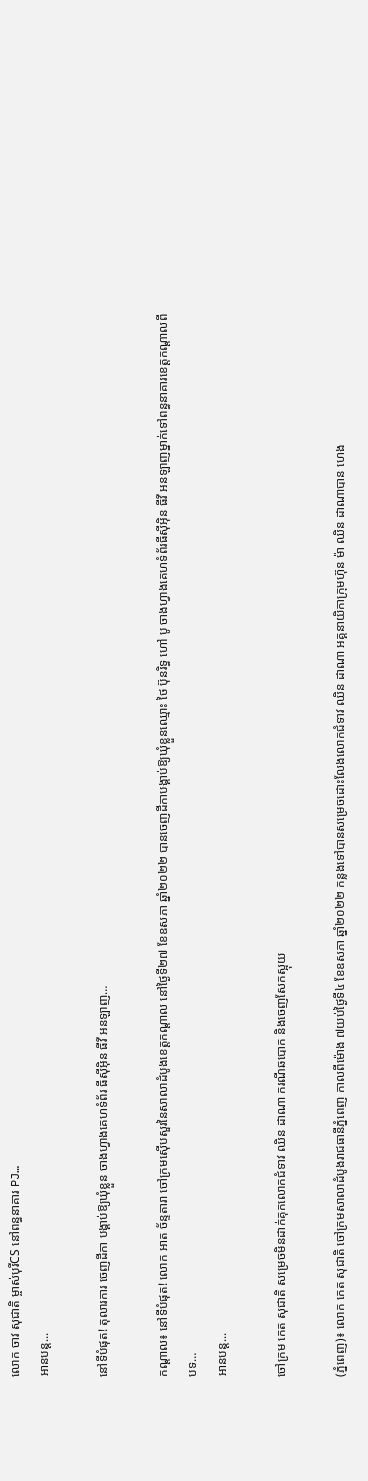លោក ចាវ សុជាតិ ម្ចាស់បុរីCS នៅពន្ធនាគារ PJ…
អានបន្ត...

នៅទីបំផុត! តុលារការ ចេញដីកា បង្គាប់ឱ្យឃុំខ្លួន ចាងហ្វាងគេហទំព័រ ធីស៊ីអុិន ធីវី អនឡាញ…

កណ្តាល៖ នៅទីបំផុត! លោក អាត ច័ន្ទតារា ចៅក្រមស៊ើបសួរនៃសាលាដំបូងខេត្តកណ្តាល នៅថ្ងៃទី២៧ ខែឧសភា ឆ្នាំ២០២២ បានចេញដីកាបង្គាប់ឱ្យឃុំខ្លួនឈ្មោះ ថៃ ប៊ុនរិទ្ធ ហៅ បូ ចាងហ្វាងគេហទំព័រធីស៊ីអុិន ធីវី អនឡាញម្នាក់ទៅពន្ធនាគារខេត្តកណ្តាលពីបទ…
អានបន្ត...

ចៅក្រម កេត សុជាតិ សម្រេចមិនដាក់គុកលោកជំទាវ ឈិន ដាណា ករណីឆបោក និងចេញសែកស្អុយ

(ភ្នំពេញ)៖ លោក កេត សុជាតិ ចៅក្រមសាលាដំបូងរាជធានីភ្នំពេញ កាលពីម៉ោង ៧យប់ថ្ងៃទី៤ ខែឧសភា ឆ្នាំ២០២២ កន្លងទៅបានសម្រេចដោះលែងលោកជំទាវ ឈិន ដាណា អគ្គនាយិកាក្រុមហ៊ុន ម៉ា ឈិន ដាណាបាន ហេង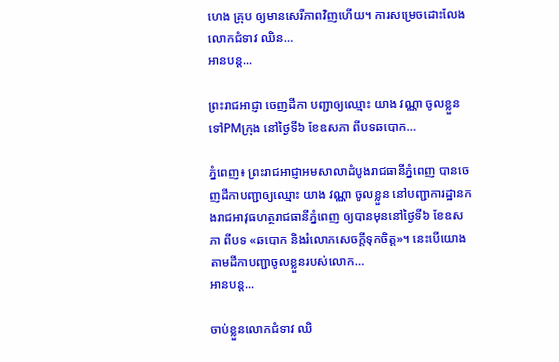ហេង គ្រុប ឲ្យមានសេរីភាពវិញហើយ។ ការសម្រេចដោះលែងលោកជំទាវ ឈិន…
អានបន្ត...

ព្រះរាជអាជ្ញា ចេញដីកា បញ្ជាឲ្យឈ្មោះ យាង វណ្ណា ចូលខ្លួន ទៅPMក្រុង នៅថ្ងៃទី៦ ខែឧសភា ពីបទឆបោក…

ភ្នំពេញ៖ ព្រះរាជអាជ្ញាអមសាលាដំបូងរាជធានីភ្នំពេញ បានចេញដីកាបញ្ជាឲ្យឈ្មោះ យាង វណ្ណា ចូលខ្លួន នៅបញ្ជាការដ្ឋានកងរាជអាវុធហត្ថរាជធានីភ្នំពេញ ឲ្យបានមុននៅថ្ងៃទី៦ ខែឧសភា ពីបទ «ឆបោក និងរំលោភសេចក្តីទុកចិត្ត»។ នេះបើយោងតាមដីកាបញ្ជាចូលខ្លួនរបស់លោក…
អានបន្ត...

ចាប់ខ្លួនលោកជំទាវ ឈិ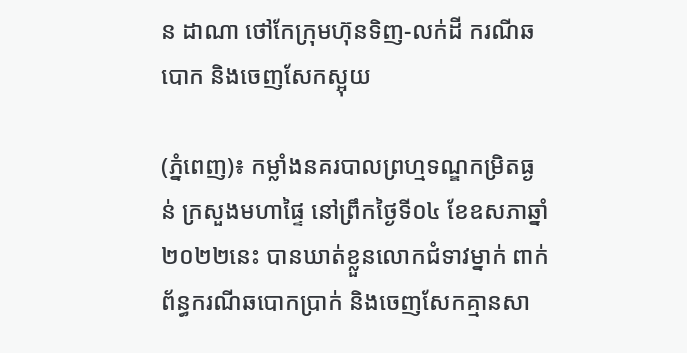ន ដាណា ថៅកែក្រុមហ៊ុនទិញ-លក់ដី ករណីឆបោក និងចេញសែកស្អុយ

(ភ្នំពេញ)៖ កម្លាំងនគរបាលព្រហ្មទណ្ឌកម្រិតធ្ងន់ ក្រសួងមហាផ្ទៃ នៅព្រឹកថ្ងៃទី០៤ ខែឧសភាឆ្នាំ២០២២នេះ បានឃាត់ខ្លួនលោកជំទាវម្នាក់ ពាក់ព័ន្ធករណីឆបោកប្រាក់ និងចេញសែកគ្មានសា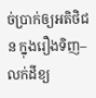ច់ប្រាក់ឲ្យអតិថិជន ក្នុងរឿងទិញ–លក់ដីខ្យ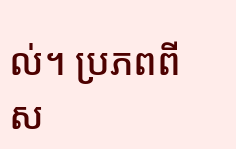ល់។ ប្រភពពីស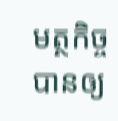មត្ថកិច្ច បានឲ្យ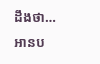ដឹងថា…
អានប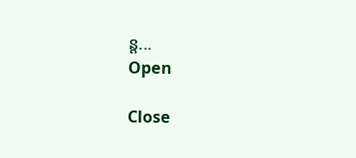ន្ត...
Open

Close